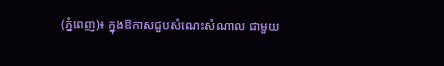(ភ្នំពេញ)៖ ក្នុងឱកាសជួបសំណេះសំណាល ជាមួយ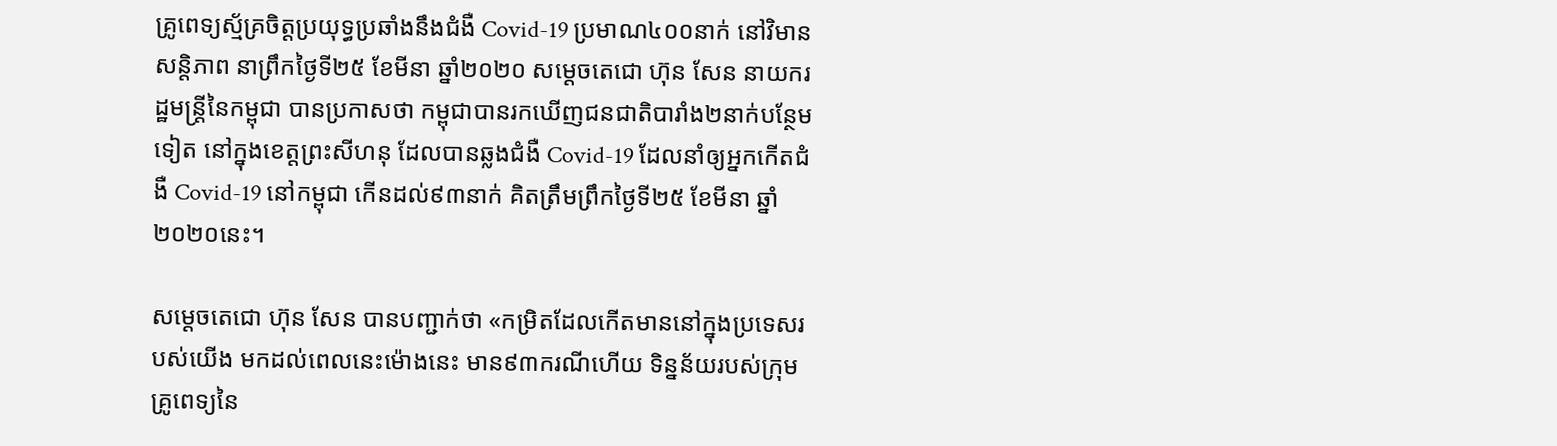គ្រូពេទ្យស្ម័គ្រចិត្តប្រយុទ្ធប្រឆាំងនឹងជំងឺ Covid-19 ប្រមាណ៤០០នាក់ នៅវិមានសន្តិភាព នាព្រឹកថ្ងៃទី២៥ ខែមីនា ឆ្នាំ២០២០ សម្ដេចតេជោ ហ៊ុន សែន នាយករដ្ឋមន្រ្ដីនៃកម្ពុជា បានប្រកាសថា កម្ពុជាបានរកឃើញជនជាតិបារាំង២នាក់បន្ថែមទៀត នៅក្នុងខេត្តព្រះសីហនុ ដែលបានឆ្លងជំងឺ Covid-19 ដែលនាំឲ្យអ្នកកើតជំងឺ Covid-19 នៅកម្ពុជា កើនដល់៩៣នាក់ គិតត្រឹមព្រឹកថ្ងៃទី២៥ ខែមីនា ឆ្នាំ២០២០នេះ។

សម្ដេចតេជោ ហ៊ុន សែន បានបញ្ជាក់ថា «កម្រិតដែលកើតមាននៅក្នុងប្រទេសរបស់យើង មកដល់ពេលនេះម៉ោងនេះ មាន៩៣ករណីហើយ ទិន្នន័យរបស់ក្រុមគ្រូពេទ្យនៃ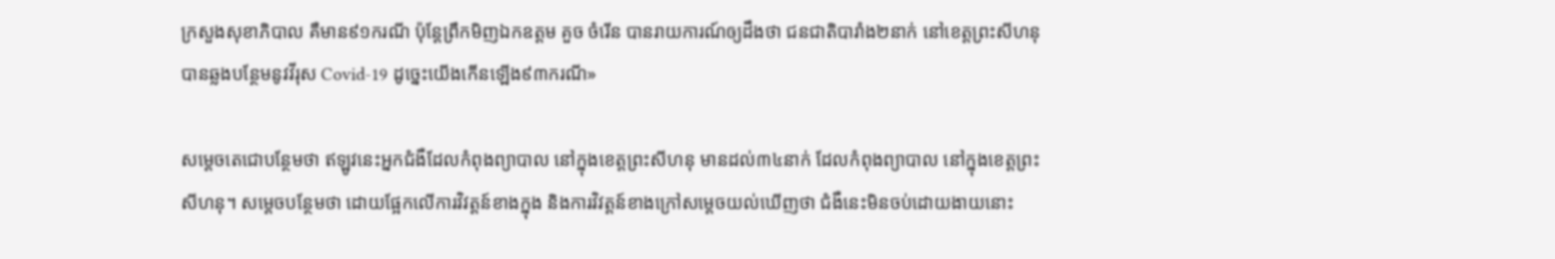ក្រសួងសុខាភិបាល គឺមាន៩១ករណី ប៉ុន្ដែព្រឹកមិញឯកឧត្តម គួច ចំរើន បានរាយការណ៍ឲ្យដឹងថា ជនជាតិបារាំង២នាក់ នៅខេត្តព្រះសីហនុ បានឆ្លងបន្ថែមនូវវីរុស Covid-19 ដូច្នេះយើងកើនឡើង៩៣ករណី»

សម្ដេចតេជោបន្ថែមថា ឥឡូវនេះអ្នកជំងឺដែលកំពុងព្យាបាល នៅក្នុងខេត្តព្រះសីហនុ មានដល់៣៤នាក់ ដែលកំពុងព្យាបាល នៅក្នុងខេត្តព្រះសីហនុ។ សម្តេចបន្ថែមថា ដោយផ្អែកលើការវិវត្តន៍ខាងក្នុង និងការវិវត្តន៍ខាងក្រៅសម្តេចយល់ឃើញថា ជំងឺនេះមិនចប់ដោយងាយនោះ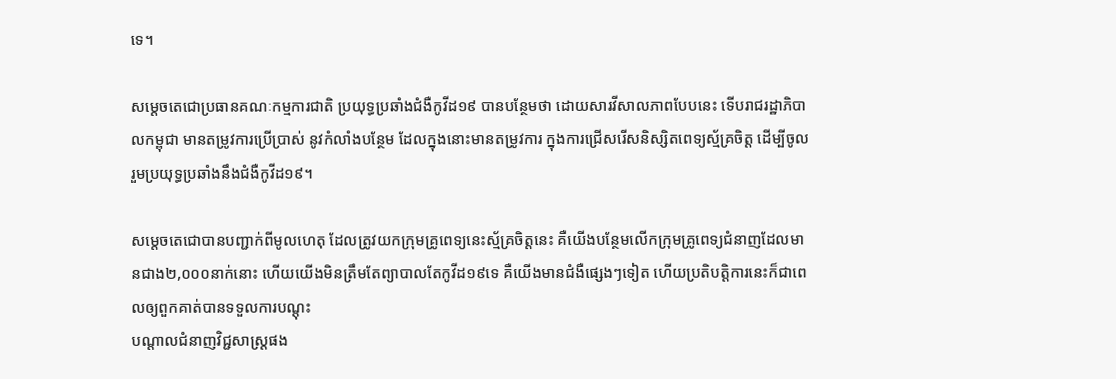ទេ។

សម្ដេចតេជោប្រធានគណៈកម្មការជាតិ ប្រយុទ្ធប្រឆាំងជំងឺកូវីដ១៩ បានបន្ថែមថា ដោយសារវីសាលភាពបែបនេះ ទើបរាជរដ្ឋាភិបាលកម្ពុជា មានតម្រូវការប្រើប្រាស់ នូវកំលាំងបន្ថែម ដែលក្នុងនោះមានតម្រូវការ ក្នុងការជ្រើសរើសនិស្សិតពេទ្យស្ម័គ្រចិត្ត ដើម្បីចូលរួមប្រយុទ្ធប្រឆាំងនឹងជំងឺកូវីដ១៩។

សម្តេចតេជោបានបញ្ជាក់ពីមូលហេតុ ដែលត្រូវយកក្រុមគ្រូពេទ្យនេះស្ម័គ្រចិត្តនេះ គឺយើងបន្ថែមលើកក្រុមគ្រូពេទ្យជំនាញដែលមានជាង២,០០០នាក់នោះ ហើយយើងមិនត្រឹមតែព្យាបាលតែកូវីដ១៩ទេ គឺយើងមានជំងឺផ្សេងៗទៀត ហើយប្រតិបត្តិការនេះក៏ជាពេលឲ្យពួកគាត់បានទទួលការបណ្តុះ
បណ្តាលជំនាញវិជ្ជសាស្ត្រផង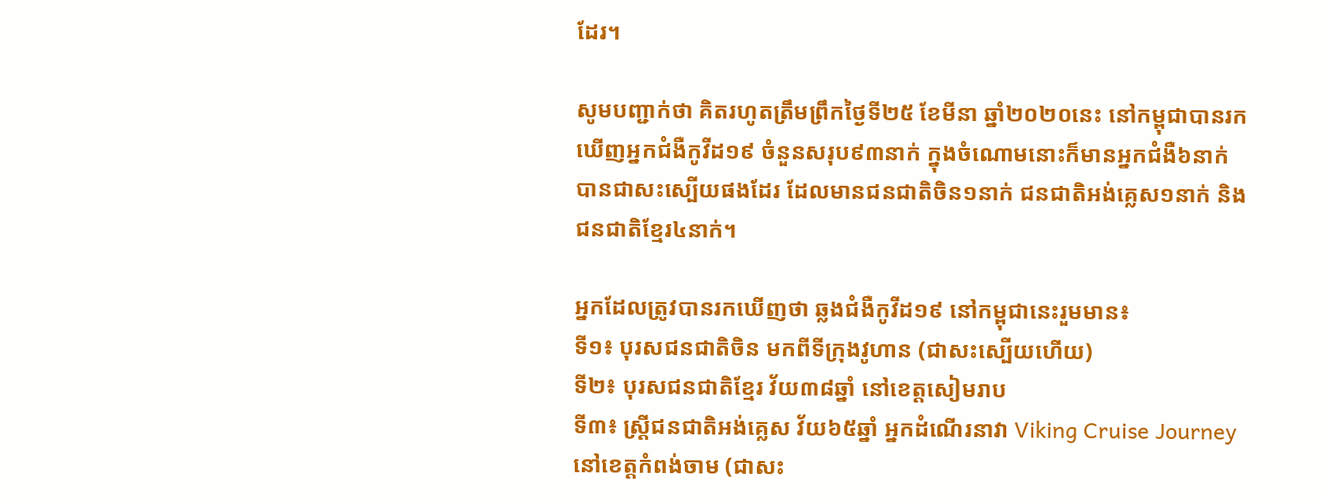ដែរ។

សូមបញ្ជាក់ថា គិតរហូតត្រឹមព្រឹកថ្ងៃទី២៥ ខែមីនា ឆ្នាំ២០២០នេះ នៅកម្ពុជាបានរកឃើញអ្នកជំងឺកូវីដ១៩ ចំនួនសរុប៩៣នាក់ ក្នុងចំណោមនោះក៏មានអ្នកជំងឺ៦នាក់ បានជាសះស្បើយផងដែរ ដែលមានជនជាតិចិន១នាក់ ជនជាតិអង់គ្លេស១នាក់ និងជនជាតិខ្មែរ៤នាក់។

អ្នកដែលត្រូវបានរកឃើញថា ឆ្លងជំងឺកូវីដ១៩ នៅកម្ពុជានេះរួមមាន៖
ទី១៖ បុរសជនជាតិចិន មកពីទីក្រុងវូហាន (ជាសះស្បើយហើយ)
ទី២៖ បុរសជនជាតិខ្មែរ វ័យ៣៨ឆ្នាំ នៅខេត្តសៀមរាប
ទី៣៖ ស្រ្តីជនជាតិអង់គ្លេស វ័យ៦៥ឆ្នាំ អ្នកដំណើរនាវា Viking Cruise Journey នៅខេត្តកំពង់ចាម (ជាសះ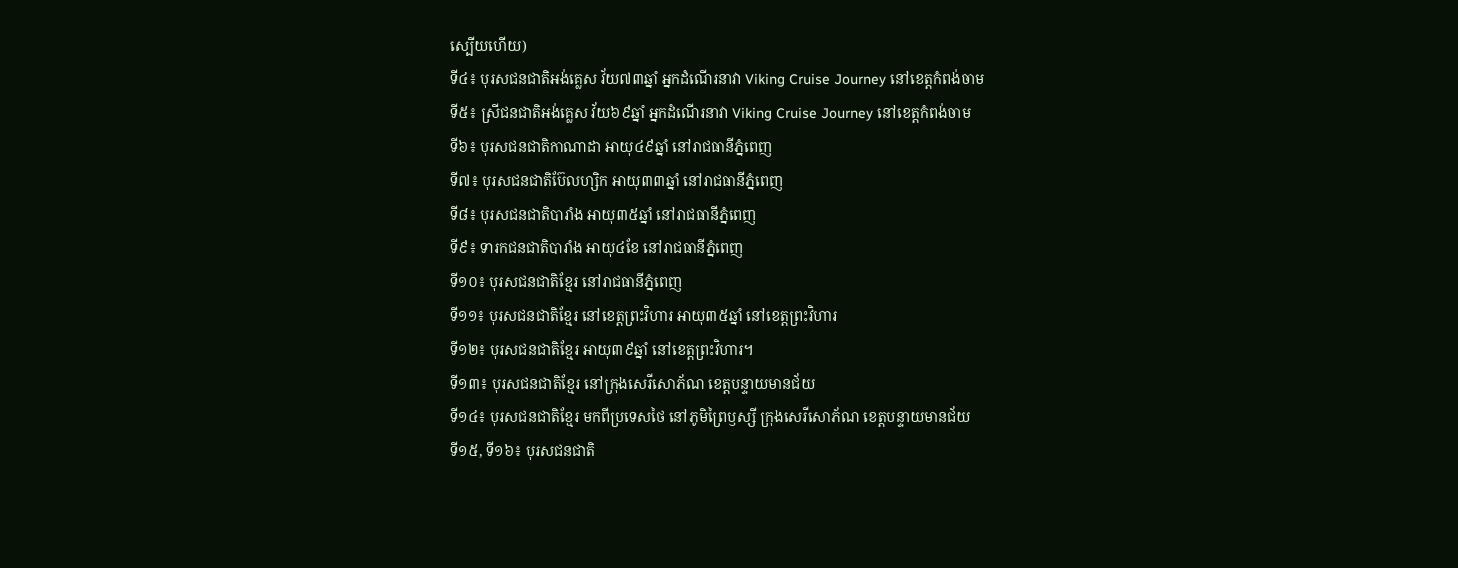ស្បើយហើយ)
ទី៤៖ បុរសជនជាតិអង់គ្លេស វ័យ៧៣ឆ្នាំ អ្នកដំណើរនាវា Viking Cruise Journey នៅខេត្តកំពង់ចាម
ទី៥៖ ស្រីជនជាតិអង់គ្លេស វ័យ៦៩ឆ្នាំ អ្នកដំណើរនាវា Viking Cruise Journey នៅខេត្តកំពង់ចាម
ទី៦៖ បុរសជនជាតិកាណាដា អាយុ៤៩ឆ្នាំ នៅរាជធានីភ្នំពេញ
ទី៧៖ បុរសជនជាតិប៊ែលហ្សិក អាយុ៣៣ឆ្នាំ នៅរាជធានីភ្នំពេញ
ទី៨៖ បុរសជនជាតិបារាំង អាយុ៣៥ឆ្នាំ នៅរាជធានីភ្នំពេញ
ទី៩៖ ទារកជនជាតិបារាំង អាយុ៤ខែ នៅរាជធានីភ្នំពេញ
ទី១០៖ បុរសជនជាតិខ្មែរ នៅរាជធានីភ្នំពេញ
ទី១១៖ បុរសជនជាតិខ្មែរ នៅខេត្តព្រះវិហារ អាយុ៣៥ឆ្នាំ នៅខេត្តព្រះវិហារ
ទី១២៖ បុរសជនជាតិខ្មែរ អាយុ៣៩ឆ្នាំ នៅខេត្តព្រះវិហារ។
ទី១៣៖ បុរសជនជាតិខ្មែរ នៅក្រុងសេរីសោភ័ណ ខេត្តបន្ទាយមានជ័យ
ទី១៤៖ បុរសជនជាតិខ្មែរ មកពីប្រទេសថៃ នៅភូមិព្រៃឫស្សី ក្រុងសេរីសោភ័ណ ខេត្តបន្ទាយមានជ័យ
ទី១៥, ទី១៦៖ បុរសជនជាតិ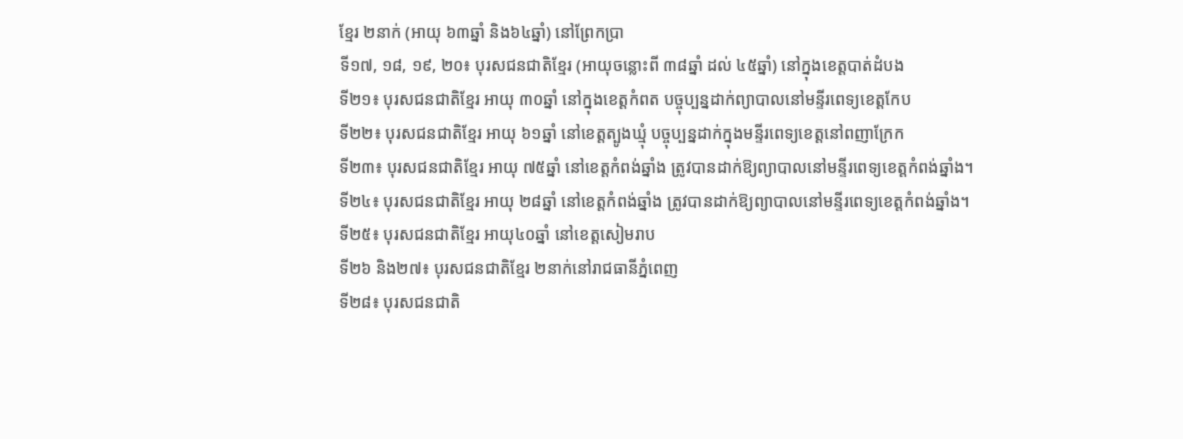ខ្មែរ ២នាក់ (អាយុ ៦៣ឆ្នាំ និង៦៤ឆ្នាំ) នៅព្រែកប្រា
ទី១៧, ១៨, ១៩, ២០៖ បុរសជនជាតិខ្មែរ (អាយុចន្លោះពី ៣៨ឆ្នាំ ដល់ ៤៥ឆ្នាំ) នៅក្នុងខេត្តបាត់ដំបង
ទី២១៖ បុរសជនជាតិខ្មែរ អាយុ ៣០ឆ្នាំ នៅក្នុងខេត្តកំពត បច្ចុប្បន្នដាក់ព្យាបាលនៅមន្ទីរពេទ្យខេត្តកែប
ទី២២៖ បុរសជនជាតិខ្មែរ អាយុ ៦១ឆ្នាំ នៅខេត្តត្បូងឃ្មុំ បច្ចុប្បន្នដាក់ក្នុងមន្ទីរពេទ្យខេត្តនៅពញាក្រែក
ទី២៣៖ បុរសជនជាតិខ្មែរ អាយុ ៧៥ឆ្នាំ នៅខេត្តកំពង់ឆ្នាំង ត្រូវបានដាក់ឱ្យព្យាបាលនៅមន្ទីរពេទ្យខេត្តកំពង់ឆ្នាំង។
ទី២៤៖ បុរសជនជាតិខ្មែរ អាយុ ២៨ឆ្នាំ នៅខេត្តកំពង់ឆ្នាំង ត្រូវបានដាក់ឱ្យព្យាបាលនៅមន្ទីរពេទ្យខេត្តកំពង់ឆ្នាំង។
ទី២៥៖ បុរសជនជាតិខ្មែរ អាយុ៤០ឆ្នាំ នៅខេត្តសៀមរាប
ទី២៦ និង២៧៖ បុរសជនជាតិខ្មែរ ២នាក់នៅរាជធានីភ្នំពេញ
ទី២៨៖ បុរសជនជាតិ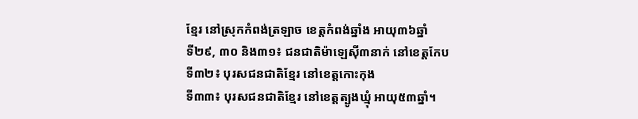ខ្មែរ នៅស្រុកកំពង់ត្រឡាច ខេត្តកំពង់ឆ្នាំង អាយុ៣៦ឆ្នាំ
ទី២៩, ៣០ និង៣១៖ ជនជាតិម៉ាឡេស៊ី៣នាក់ នៅខេត្តកែប
ទី៣២៖ បុរសជនជាតិខ្មែរ នៅខេត្តកោះកុង
ទី៣៣៖ បុរសជនជាតិខ្មែរ នៅខេត្តត្បូងឃ្មុំ អាយុ៥៣ឆ្នាំ។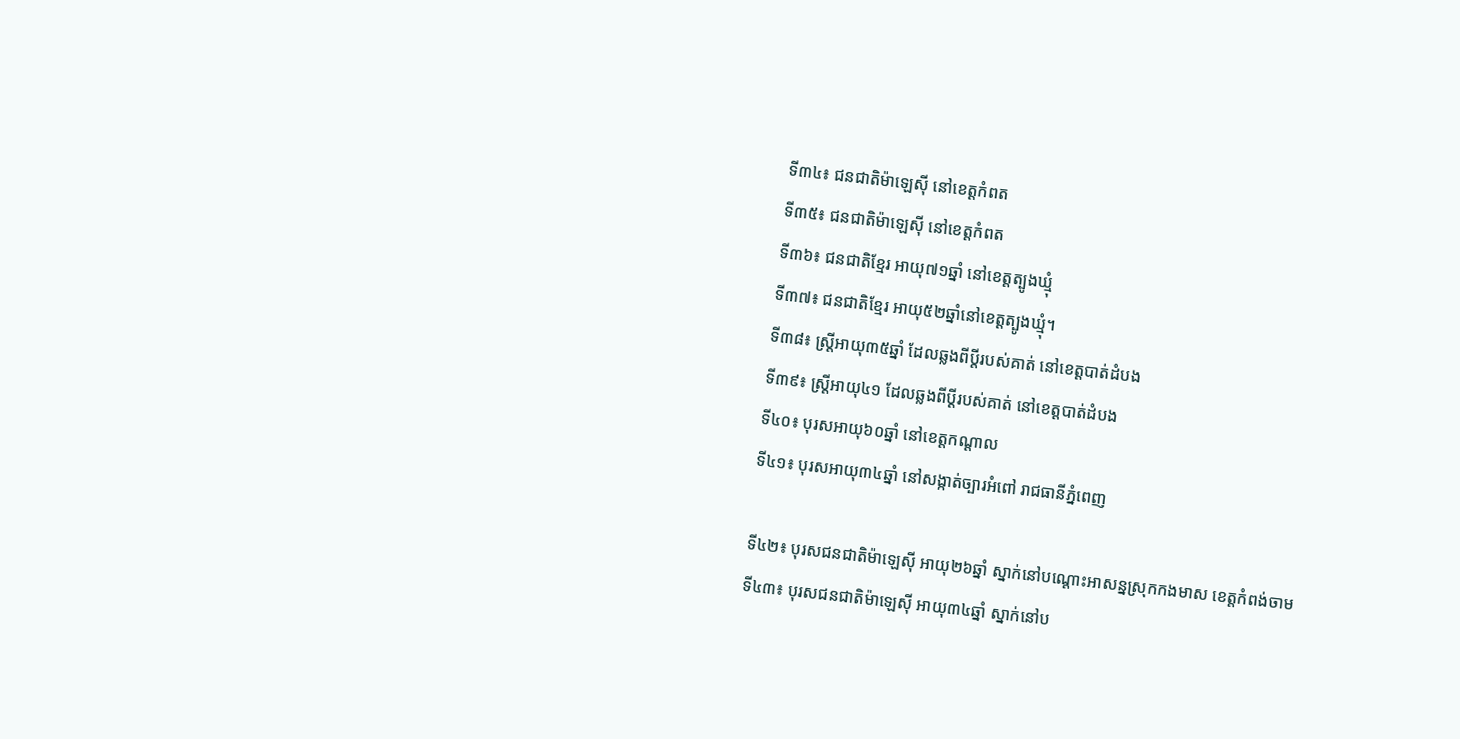ទី៣៤៖ ជនជាតិម៉ាឡេស៊ី នៅខេត្តកំពត
ទី៣៥៖ ជនជាតិម៉ាឡេស៊ី នៅខេត្តកំពត
ទី៣៦៖ ជនជាតិខ្មែរ អាយុ៧១ឆ្នាំ នៅខេត្តត្បូងឃ្មុំ
ទី៣៧៖ ជនជាតិខ្មែរ អាយុ៥២ឆ្នាំនៅខេត្តត្បូងឃ្មុំ។
ទី៣៨៖ ស្រ្តីអាយុ៣៥ឆ្នាំ ដែលឆ្លងពីប្តីរបស់គាត់ នៅខេត្តបាត់ដំបង
ទី៣៩៖ ស្រ្តីអាយុ៤១ ដែលឆ្លងពីប្តីរបស់គាត់ នៅខេត្តបាត់ដំបង
ទី៤០៖ បុរសអាយុ៦០ឆ្នាំ នៅខេត្តកណ្តាល
ទី៤១៖ បុរសអាយុ៣៤ឆ្នាំ នៅសង្កាត់ច្បារអំពៅ រាជធានីភ្នំពេញ

ទី៤២៖ បុរសជនជាតិម៉ាឡេស៊ី អាយុ២៦ឆ្នាំ ស្នាក់នៅបណ្តោះអាសន្នស្រុកកងមាស ខេត្តកំពង់ចាម
ទី៤៣៖ បុរសជនជាតិម៉ាឡេស៊ី អាយុ៣៤ឆ្នាំ ស្នាក់នៅប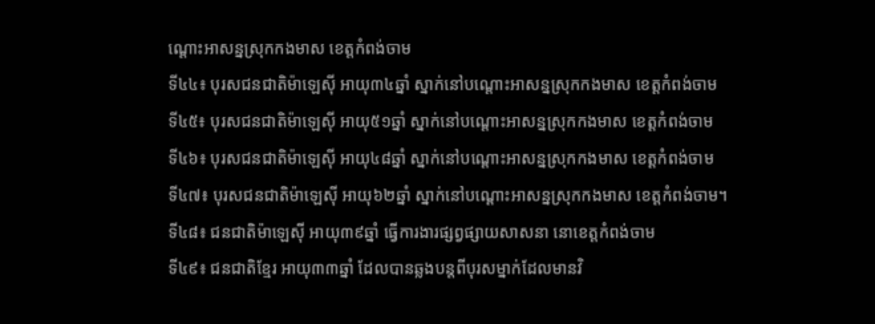ណ្តោះអាសន្នស្រុកកងមាស ខេត្តកំពង់ចាម
ទី៤៤៖ បុរសជនជាតិម៉ាឡេស៊ី អាយុ៣៤ឆ្នាំ ស្នាក់នៅបណ្តោះអាសន្នស្រុកកងមាស ខេត្តកំពង់ចាម
ទី៤៥៖ បុរសជនជាតិម៉ាឡេស៊ី អាយុ៥១ឆ្នាំ ស្នាក់នៅបណ្តោះអាសន្នស្រុកកងមាស ខេត្តកំពង់ចាម
ទី៤៦៖ បុរសជនជាតិម៉ាឡេស៊ី អាយុ៤៨ឆ្នាំ ស្នាក់នៅបណ្តោះអាសន្នស្រុកកងមាស ខេត្តកំពង់ចាម
ទី៤៧៖ បុរសជនជាតិម៉ាឡេស៊ី អាយុ៦២ឆ្នាំ ស្នាក់នៅបណ្តោះអាសន្នស្រុកកងមាស ខេត្តកំពង់ចាម។
ទី៤៨៖ ជនជាតិម៉ាឡេស៊ី អាយុ៣៩ឆ្នាំ ធ្វើការងារផ្សព្វផ្សាយសាសនា នោខេត្តកំពង់ចាម
ទី៤៩៖ ជនជាតិខ្មែរ អាយុ៣៣ឆ្នាំ ដែលបានឆ្លងបន្តពីបុរសម្នាក់ដែលមានវិ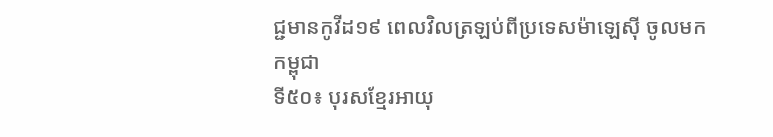ជ្ជមានកូវីដ១៩ ពេលវិលត្រឡប់ពីប្រទេសម៉ាឡេស៊ី ចូលមកកម្ពុជា
ទី៥០៖ បុរសខ្មែរអាយុ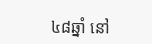៤៨ឆ្នាំ នៅ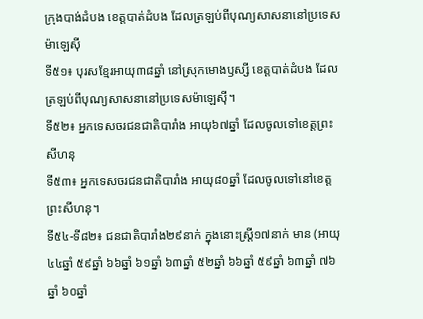ក្រុងបាង់ដំបង ខេត្តបាត់ដំបង ដែលត្រឡប់ពីបុណ្យសាសនានៅប្រទេសម៉ាឡេស៊ី
ទី៥១៖ បុរសខ្មែរអាយុ៣៨ឆ្នាំ នៅស្រុកមោងឫស្សី ខេត្តបាត់ដំបង ដែលត្រឡប់ពីបុណ្យសាសនានៅប្រទេសម៉ាឡេស៊ី។
ទី៥២៖ អ្នកទេសចរជនជាតិបារាំង អាយុ៦៧ឆ្នាំ ដែលចូលទៅខេត្តព្រះសីហនុ
ទី៥៣៖ អ្នកទេសចរជនជាតិបារាំង អាយុ៨០ឆ្នាំ ដែលចូលទៅនៅខេត្តព្រះសីហនុ។
ទី៥៤-ទី៨២៖ ជនជាតិបារាំង២៩នាក់ ក្នុងនោះស្រ្តី១៧នាក់ មាន (អាយុ៤៤ឆ្នាំ ៥៩ឆ្នាំ ៦៦ឆ្នាំ ៦១ឆ្នាំ ៦៣ឆ្នាំ ៥២ឆ្នាំ ៦៦ឆ្នាំ ៥៩ឆ្នាំ ៦៣ឆ្នាំ ៧៦ឆ្នាំ ៦០ឆ្នាំ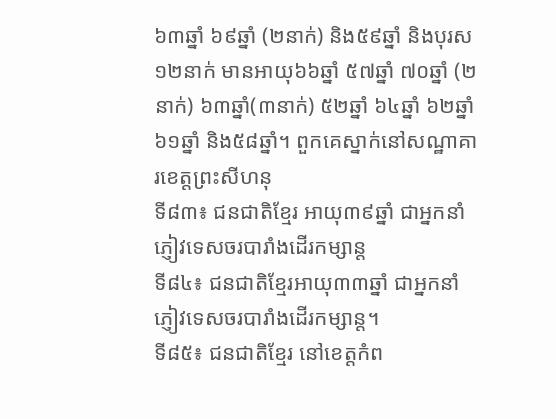៦៣ឆ្នាំ ៦៩ឆ្នាំ (២នាក់) និង៥៩ឆ្នាំ និងបុរស១២នាក់ មានអាយុ៦៦ឆ្នាំ ៥៧ឆ្នាំ ៧០ឆ្នាំ (២នាក់) ៦៣ឆ្នាំ(៣នាក់) ៥២ឆ្នាំ ៦៤ឆ្នាំ ៦២ឆ្នាំ ៦១ឆ្នាំ និង៥៨ឆ្នាំ។ ពួកគេស្នាក់នៅសណ្ឋាគារខេត្តព្រះសីហនុ
ទី៨៣៖ ជនជាតិខ្មែរ អាយុ៣៩ឆ្នាំ ជាអ្នកនាំភ្ញៀវទេសចរបារាំងដើរកម្សាន្ត
ទី៨៤៖ ជនជាតិខ្មែរអាយុ៣៣ឆ្នាំ ជាអ្នកនាំភ្ញៀវទេសចរបារាំងដើរកម្សាន្ត។
ទី៨៥៖ ជនជាតិខ្មែរ នៅខេត្តកំព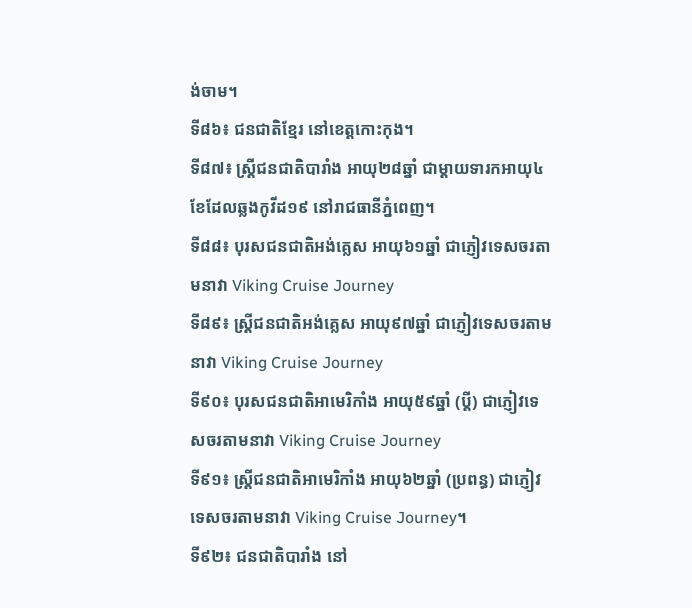ង់ចាម។
ទី៨៦៖ ជនជាតិខ្មែរ នៅខេត្តកោះកុង។
ទី៨៧៖ ស្រ្តីជនជាតិបារាំង អាយុ២៨ឆ្នាំ ជាម្តាយទារកអាយុ៤ខែដែលឆ្លងកូវីដ១៩ នៅរាជធានីភ្នំពេញ។
ទី៨៨៖ បុរសជនជាតិអង់គ្លេស អាយុ៦១ឆ្នាំ ជាភ្ញៀវទេសចរតាមនាវា Viking Cruise Journey
ទី៨៩៖ ស្រ្តីជនជាតិអង់គ្លេស អាយុ៩៧ឆ្នាំ ជាភ្ញៀវទេសចរតាមនាវា Viking Cruise Journey
ទី៩០៖ បុរសជនជាតិអាមេរិកាំង អាយុ៥៩ឆ្នាំ (ប្តី) ជាភ្ញៀវទេសចរតាមនាវា Viking Cruise Journey
ទី៩១៖ ស្រ្តីជនជាតិអាមេរិកាំង អាយុ៦២ឆ្នាំ (ប្រពន្ធ) ជាភ្ញៀវទេសចរតាមនាវា Viking Cruise Journey។
ទី៩២៖ ជនជាតិបារាំង នៅ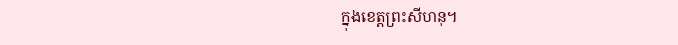ក្នុងខេត្តព្រះសីហនុ។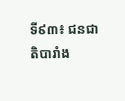ទី៩៣៖ ជនជាតិបារាំង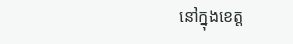នៅក្នុងខេត្ត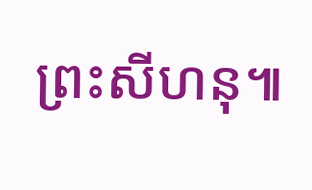ព្រះសីហនុ៕